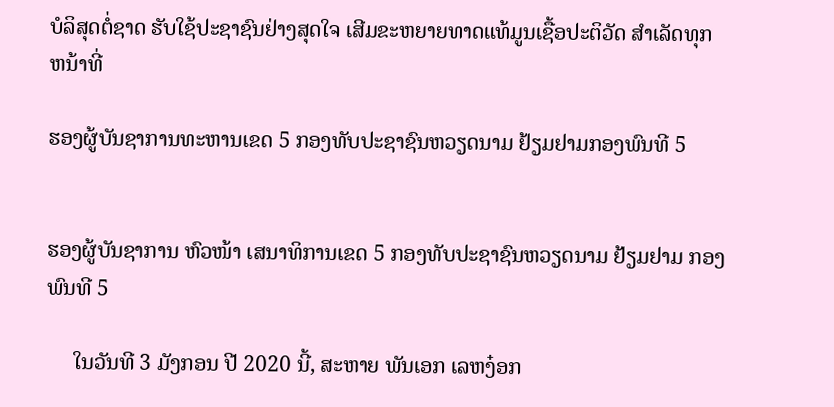ບໍລິສຸດຕໍ່ຊາດ ຮັບໃຊ້ປະຊາຊົນຢ່າງສຸດໃຈ ເສີມຂະຫຍາຍທາດແທ້ມູນເຊື້ອປະຕິວັດ ສໍາເລັດທຸກຫນ້າທີ່

ຮອງຜູ້ບັນຊາການທະຫານເຂດ 5 ກອງທັບປະຊາຊົນຫວຽດນາມ ຢ້ຽມຢາມກອງພົນທີ 5


ຮອງຜູ້ບັນຊາການ ຫົວໜ້າ ເສນາທິການເຂດ 5 ກອງທັບປະຊາຊົນຫວຽດນາມ ຢ້ຽມຢາມ ກອງພົນທີ 5

     ໃນວັນທີ 3 ມັງກອນ ປີ 2020 ນີ້, ສະຫາຍ ພັນເອກ ເລຫງ໋ອກ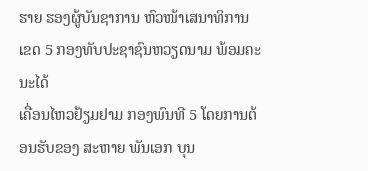ຮາຍ ຮອງຜູ້ບັນຊາການ ຫົວໜ້າເສນາທິການເຂດ 5 ກອງທັບປະຊາຊົນຫວຽດນາມ ພ້ອມຄະນະໄດ້
ເຄື່ອນໄຫວຢ້ຽມຢາມ ກອງພົນທີ 5 ໂດຍການຕ້ອນຮັບຂອງ ສະຫາຍ ພັນເອກ ບຸນ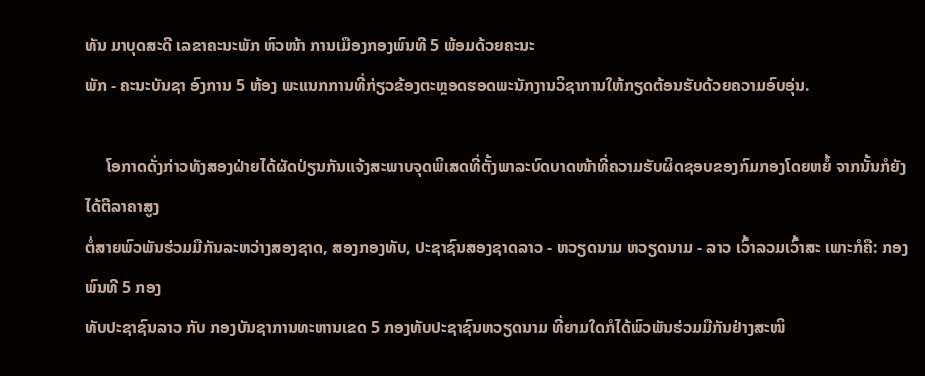ທັນ ມາບຸດສະດີ ເລຂາຄະນະພັກ ຫົວໜ້າ ການເມືອງກອງພົນທີ 5 ພ້ອມດ້ວຍຄະນະ
ພັກ - ຄະນະບັນຊາ ອົງການ 5 ຫ້ອງ ພະແນກການທີ່ກ່ຽວຂ້ອງຕະຫຼອດຮອດພະນັກງານວິຊາການໃຫ້ກຽດຕ້ອນຮັບດ້ວຍຄວາມອົບອຸ່ນ.

     ໂອກາດດັ່ງກ່າວທັງສອງຝ່າຍໄດ້ຜັດປ່ຽນກັນແຈ້ງສະພາບຈຸດພິເສດທີ່ຕັ້ງພາລະບົດບາດໜ້າທີ່ຄວາມຮັບຜິດຊອບຂອງກົມກອງໂດຍຫຍໍ້ ຈາກນັ້ນກໍຍັງໄດ້ຕີລາຄາສູງ
ຕໍ່ສາຍພົວພັນຮ່ວມມືກັນລະຫວ່າງສອງຊາດ, ສອງກອງທັບ, ປະຊາຊົນສອງຊາດລາວ - ຫວຽດນາມ ຫວຽດນາມ - ລາວ ເວົ້າລວມເວົ້າສະ ເພາະກໍຄື: ກອງພົນທີ 5 ກອງ
ທັບປະຊາຊົນລາວ ກັບ ກອງບັນຊາການທະຫານເຂດ 5 ກອງທັບປະຊາຊົນຫວຽດນາມ ທີ່ຍາມໃດກໍໄດ້ພົວພັນຮ່ວມມືກັນຢ່າງສະໜິ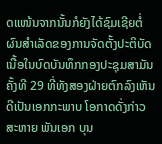ດແໜ້ນຈາກນັ້ນກໍຍັງໄດ້ຊົມເຊີຍຕໍ່
ຜົນສຳເລັດຂອງການຈັດຕັ້ງປະຕິບັດເນື້ອໃນບົດບັນທຶກກອງປະຊຸມສາມັນຄັ້ງທີ 29 ທີ່ທັງສອງຝ່າຍຕົກລົງເຫັນດີເປັນເອກກະພາບ ໂອກາດດັ່ງກ່າວ ສະຫາຍ ພັນເອກ ບຸນ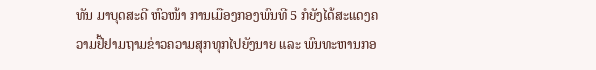ທັນ ມາບຸດສະດີ ຫົວໜ້າ ການເມືອງກອງພົນທີ 5 ກໍຍັງໄດ້ສະແດງຄວາມຢື້ຢາມຖາມຂ່າວຄວາມສຸກທຸກໄປຍັງນາຍ ແລະ ພົນທະຫານກອ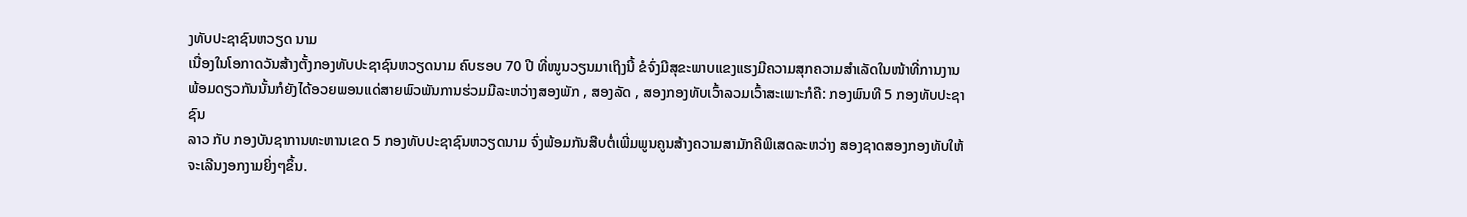ງທັບປະຊາຊົນຫວຽດ ນາມ
ເນື່ອງໃນໂອກາດວັນສ້າງຕັ້ງກອງທັບປະຊາຊົນຫວຽດນາມ ຄົບຮອບ 70 ປີ ທີ່ໜູນວຽນມາເຖິງນີ້ ຂໍຈົ່ງມີສຸຂະພາບແຂງແຮງມີຄວາມສຸກຄວາມສຳເລັດໃນໜ້າທີ່ການງານ
ພ້ອມດຽວກັນນັ້ນກໍຍັງໄດ້ອວຍພອນແດ່ສາຍພົວພັນການຮ່ວມມືລະຫວ່າງສອງພັກ , ສອງລັດ , ສອງກອງທັບເວົ້າລວມເວົ້າສະເພາະກໍຄື: ກອງພົນທີ 5 ກອງທັບປະຊາຊົນ
ລາວ ກັບ ກອງບັນຊາການທະຫານເຂດ 5 ກອງທັບປະຊາຊົນຫວຽດນາມ ຈົ່ງພ້ອມກັນສືບຕໍ່ເພີ່ມພູນຄູນສ້າງຄວາມສາມັກຄີພິເສດລະຫວ່າງ ສອງຊາດສອງກອງທັບໃຫ້
ຈະເລີນງອກງາມຍິ່ງໆຂຶ້ນ.